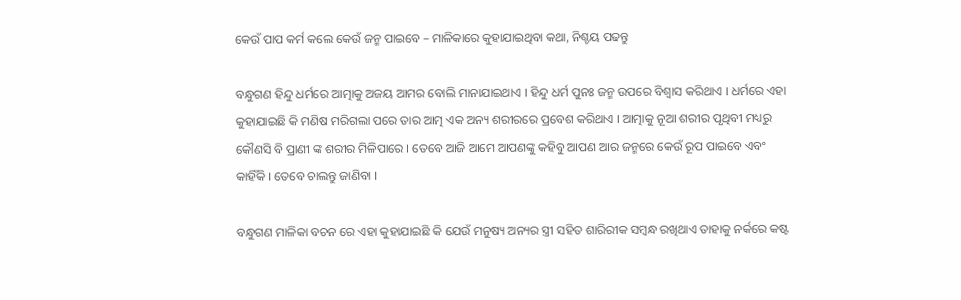କେଉଁ ପାପ କର୍ମ କଲେ କେଉଁ ଜନ୍ମ ପାଇବେ – ମାଳିକାରେ କୁହାଯାଇଥିବା କଥା, ନିଶ୍ଚୟ ପଢନ୍ତୁ

ବନ୍ଧୁଗଣ ହିନ୍ଦୁ ଧର୍ମରେ ଆତ୍ମାକୁ ଅଜୟ ଆମର ବୋଲି ମାନାଯାଇଥାଏ । ହିନ୍ଦୁ ଧର୍ମ ପୁନଃ ଜନ୍ମ ଉପରେ ବିଶ୍ୱାସ କରିଥାଏ । ଧର୍ମରେ ଏହା କୁହାଯାଇଛି କି ମଣିଷ ମରିଗଲା ପରେ ତାର ଆତ୍ମ ଏକ ଅନ୍ୟ ଶରୀରରେ ପ୍ରବେଶ କରିଥାଏ । ଆତ୍ମାକୁ ନୂଆ ଶରୀର ପୃଥିବୀ ମଧ୍ୟରୁ କୌଣସି ବି ପ୍ରାଣୀ ଙ୍କ ଶରୀର ମିଳିପାରେ । ତେବେ ଆଜି ଆମେ ଆପଣଙ୍କୁ କହିବୁ ଆପଣ ଆର ଜନ୍ମରେ କେଉଁ ରୂପ ପାଇବେ ଏବଂ କାହିଁକି । ତେବେ ଚାଲନ୍ତୁ ଜାଣିବା ।

ବନ୍ଧୁଗଣ ମାଳିକା ବଚନ ରେ ଏହା କୁହାଯାଇଛି କି ଯେଉଁ ମନୁଷ୍ୟ ଅନ୍ୟର ସ୍ତ୍ରୀ ସହିତ ଶାରିରୀକ ସମ୍ବନ୍ଧ ରଖିଥାଏ ତାହାକୁ ନର୍କରେ କଷ୍ଟ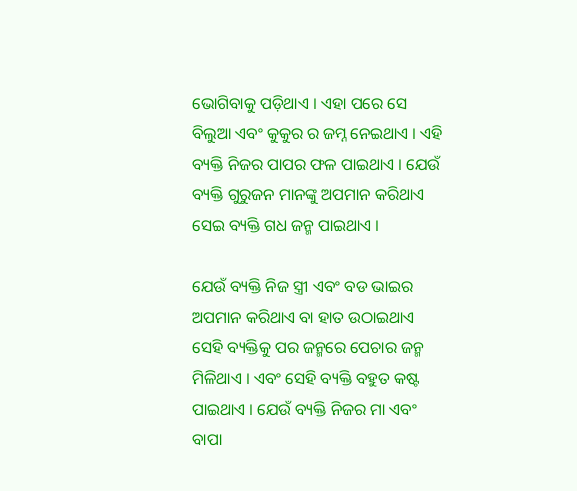ଭୋଗିବାକୁ ପଡ଼ିଥାଏ । ଏହା ପରେ ସେ ବିଲୁଆ ଏବଂ କୁକୁର ର ଜମ୍ନ ନେଇଥାଏ । ଏହି ବ୍ୟକ୍ତି ନିଜର ପାପର ଫଳ ପାଇଥାଏ । ଯେଉଁ ବ୍ୟକ୍ତି ଗୁରୁଜନ ମାନଙ୍କୁ ଅପମାନ କରିଥାଏ ସେଇ ବ୍ୟକ୍ତି ଗଧ ଜନ୍ମ ପାଇଥାଏ ।

ଯେଉଁ ବ୍ୟକ୍ତି ନିଜ ସ୍ତ୍ରୀ ଏବଂ ବଡ ଭାଇର ଅପମାନ କରିଥାଏ ବା ହାତ ଉଠାଇଥାଏ ସେହି ବ୍ୟକ୍ତିକୁ ପର ଜନ୍ମରେ ପେଚାର ଜନ୍ମ ମିଳିଥାଏ । ଏବଂ ସେହି ବ୍ୟକ୍ତି ବହୁତ କଷ୍ଟ ପାଇଥାଏ । ଯେଉଁ ବ୍ୟକ୍ତି ନିଜର ମା ଏବଂ ବାପା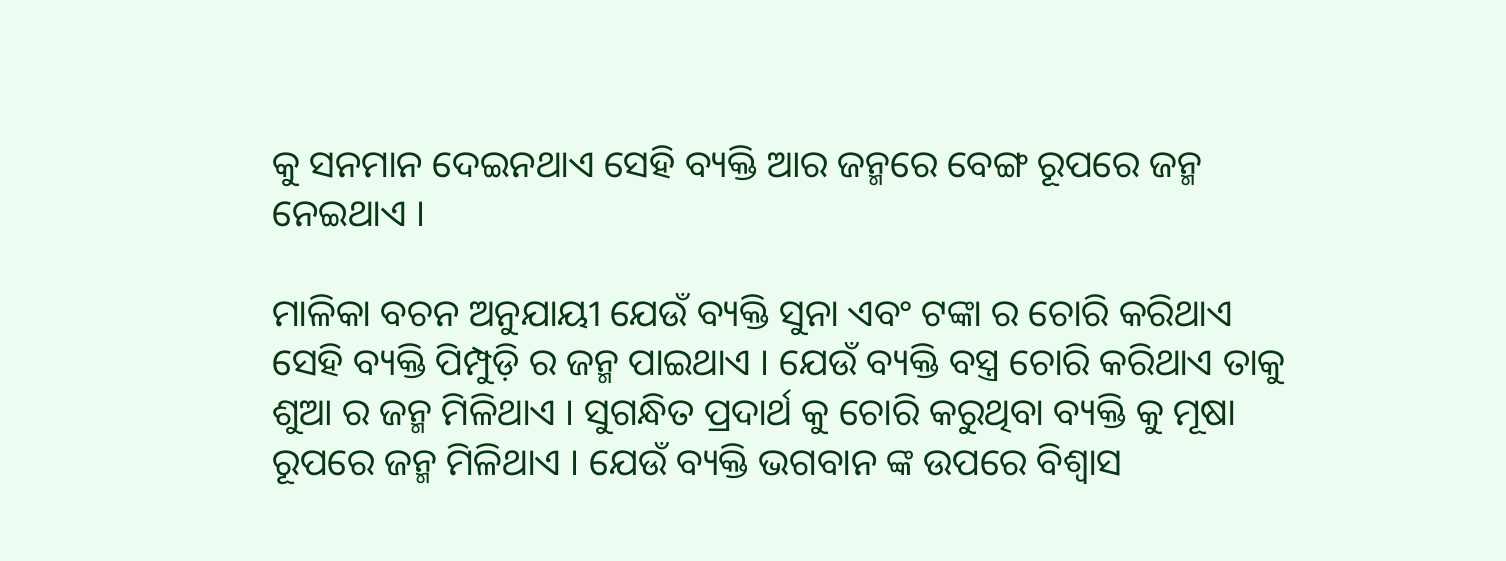କୁ ସନମାନ ଦେଇନଥାଏ ସେହି ବ୍ୟକ୍ତି ଆର ଜନ୍ମରେ ବେଙ୍ଗ ରୂପରେ ଜନ୍ମ ନେଇଥାଏ ।

ମାଳିକା ବଚନ ଅନୁଯାୟୀ ଯେଉଁ ବ୍ୟକ୍ତି ସୁନା ଏବଂ ଟଙ୍କା ର ଚୋରି କରିଥାଏ ସେହି ବ୍ୟକ୍ତି ପିମ୍ପୁଡ଼ି ର ଜନ୍ମ ପାଇଥାଏ । ଯେଉଁ ବ୍ୟକ୍ତି ବସ୍ତ୍ର ଚୋରି କରିଥାଏ ତାକୁ ଶୁଆ ର ଜନ୍ମ ମିଳିଥାଏ । ସୁଗନ୍ଧିତ ପ୍ରଦାର୍ଥ କୁ ଚୋରି କରୁଥିବା ବ୍ୟକ୍ତି କୁ ମୂଷା ରୂପରେ ଜନ୍ମ ମିଳିଥାଏ । ଯେଉଁ ବ୍ୟକ୍ତି ଭଗବାନ ଙ୍କ ଉପରେ ବିଶ୍ବାସ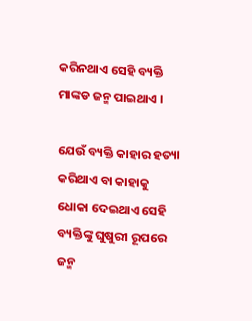କରିନଥାଏ ସେହି ବ୍ୟକ୍ତି ମାଙ୍କଡ ଜନ୍ମ ପାଇଥାଏ ।

ଯେଉଁ ବ୍ୟକ୍ତି କାହାର ହତ୍ୟା କରିଥାଏ ବା କାହାକୁ ଧୋକା ଦେଇଥାଏ ସେହି ବ୍ୟକ୍ତିଙ୍କୁ ଘୁଷୁରୀ ରୂପରେ ଜନ୍ମ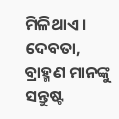ମିଳିଥାଏ । ଦେବତା, ବ୍ରାହ୍ମଣ ମାନଙ୍କୁ ସନ୍ତୁଷ୍ଟ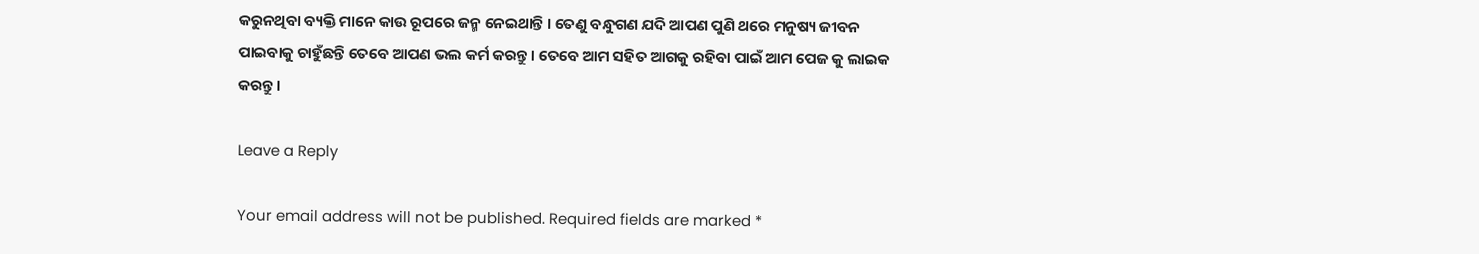କରୁନଥିବା ବ୍ୟକ୍ତି ମାନେ କାଉ ରୂପରେ ଜନ୍ମ ନେଇଥାନ୍ତି । ତେଣୁ ବନ୍ଧୁଗଣ ଯଦି ଆପଣ ପୁଣି ଥରେ ମନୁଷ୍ୟ ଜୀବନ ପାଇବାକୁ ଚାହୁଁଛନ୍ତି ତେବେ ଆପଣ ଭଲ କର୍ମ କରନ୍ତୁ । ତେବେ ଆମ ସହିତ ଆଗକୁ ରହିବା ପାଇଁ ଆମ ପେଜ କୁ ଲାଇକ କରନ୍ତୁ ।

Leave a Reply

Your email address will not be published. Required fields are marked *